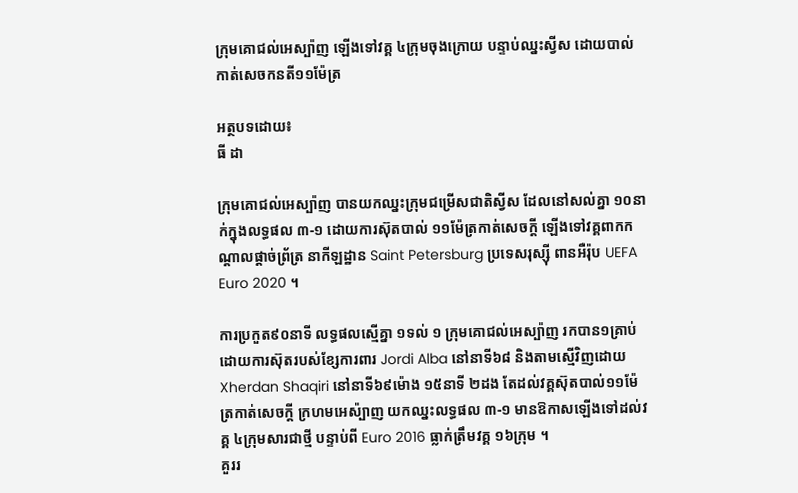ក្រុមគោជល់អេស្ប៉ាញ ឡើងទៅវគ្គ ៤ក្រុមចុងក្រោយ បន្ទាប់ឈ្នះស្វីស ដោយបាល់កាត់សេចកនតី១១ម៉ែត្រ

អត្ថបទដោយ៖
ធី ដា

ក្រុមគោជល់អេស្ប៉ាញ បានយកឈ្នះក្រុមជម្រើសជាតិស្វីស ដែលនៅសល់គ្នា ១០នាក់ក្នុងលទ្ធផល ៣-១ ដោយការស៊ុតបាល់ ១១ម៉ែត្រកាត់សេចក្តី ឡើងទៅវគ្គពាកកណ្តាលផ្តាច់ព្រ័ត្រ នាកីឡដ្ឋាន Saint Petersburg ប្រទេសរុស្ស៊ី ពានអឺរ៉ុប UEFA Euro 2020 ។

ការប្រកួត៩០នាទី លទ្ធផលស្មើគ្នា ១ទល់ ១ ក្រុមគោជល់អេស្ប៉ាញ រកបាន១គ្រាប់ដោយការស៊ុតរបស់ខ្សែការពារ Jordi Alba នៅនាទី៦៨ និងតាមស្មើវិញដោយ Xherdan Shaqiri នៅនាទី៦៩ម៉ោង ១៥នាទី ២ដង តែដល់វគ្គស៊ុតបាល់១១ម៉ែត្រកាត់សេចក្តី ក្រហមអេស៉្បាញ យកឈ្នះលទ្ធផល ៣-១ មានឱកាសឡើងទៅដល់វគ្គ ៤ក្រុមសារជាថ្មី បន្ទាប់ពី Euro 2016 ធ្លាក់ត្រឹមវគ្គ ១៦ក្រុម ។
គួររ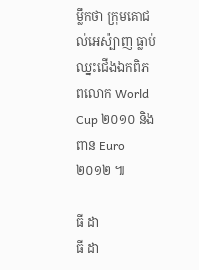ម្លឹកថា ក្រុមគោជល់អេស៉្បាញ ធ្លាប់ឈ្នះជើងឯកពិភពលោក World Cup ២០១០ និងពាន Euro ២០១២ ៕

ធី ដា
ធី ដា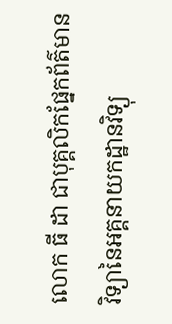លោក ធី ដា ជាបុគ្គលិកផ្នែកព័ត៌មានវិទ្យានៃអគ្គនាយកដ្ឋានវិទ្យុ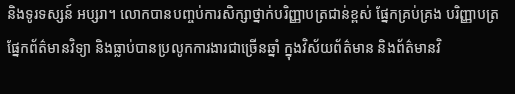និងទូរទស្សន៍ អប្សរា។ លោកបានបញ្ចប់ការសិក្សាថ្នាក់បរិញ្ញាបត្រជាន់ខ្ពស់ ផ្នែកគ្រប់គ្រង បរិញ្ញាបត្រផ្នែកព័ត៌មានវិទ្យា និងធ្លាប់បានប្រលូកការងារជាច្រើនឆ្នាំ ក្នុងវិស័យព័ត៌មាន និងព័ត៌មានវិ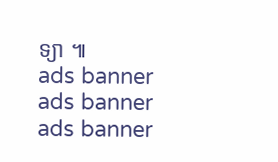ទ្យា ៕
ads banner
ads banner
ads banner